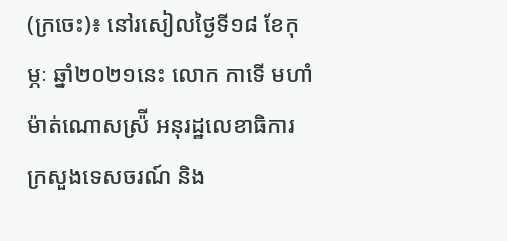(ក្រចេះ)៖ នៅរសៀលថ្ងៃទី១៨ ខែកុម្ភៈ ឆ្នាំ២០២១នេះ លោក កាទើ មហាំម៉ាត់ណោសស្រ៉ី អនុរដ្ឋលេខាធិការ ក្រសួងទេសចរណ៍ និង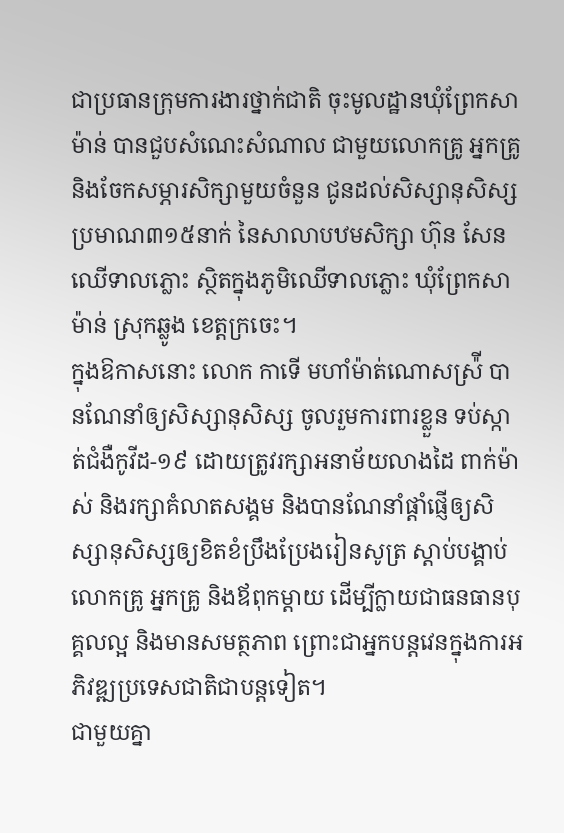ជាប្រធានក្រុមការងារថ្នាក់ជាតិ ចុះមូលដ្ឋានឃុំព្រែកសាម៉ាន់ បានជួបសំណេះសំណាល ជាមួយលោកគ្រូ អ្នកគ្រូ និងចែកសម្ភារសិក្សាមួយចំនួន ជូនដល់សិស្សានុសិស្ស ប្រមាណ៣១៥នាក់ នៃសាលាបឋមសិក្សា ហ៊ុន សែន ឈើទាលភ្លោះ ស្ថិតក្នុងភូមិឈើទាលភ្លោះ ឃុំព្រែកសាម៉ាន់ ស្រុកឆ្លូង ខេត្តក្រចេះ។
ក្នុងឱកាសនោះ លោក កាទើ មហាំម៉ាត់ណោសស្រ៉ី បានណែនាំឲ្យសិស្សានុសិស្ស ចូលរួមការពារខ្លួន ទប់ស្កាត់ជំងឺកូវីដ-១៩ ដោយត្រូវរក្សាអនាម័យលាងដៃ ពាក់ម៉ាស់ និងរក្សាគំលាតសង្គម និងបានណែនាំផ្តាំផ្ញើឲ្យសិស្សានុសិស្សឲ្យខិតខំប្រឹងប្រែងរៀនសូត្រ ស្តាប់បង្គាប់លោកគ្រូ អ្នកគ្រូ និងឪពុកម្តាយ ដើម្បីក្លាយជាធនធានបុគ្គលល្អ និងមានសមត្ថភាព ព្រោះជាអ្នកបន្តវេនក្នុងការអភិវឌ្ឍប្រទេសជាតិជាបន្តទៀត។
ជាមួយគ្នា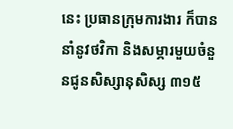នេះ ប្រធានក្រុមការងារ ក៏បាននាំនូវថវិកា និងសម្ភារមួយចំនួនជូនសិស្សានុសិស្ស ៣១៥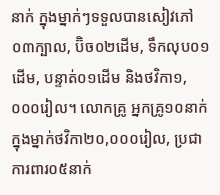នាក់ ក្នុងម្នាក់ៗទទួលបានសៀវភៅ០៣ក្បាល, ប៊ិច០២ដើម, ទឹកលុប០១ដើម, បន្ទាត់០១ដើម និងថវិកា១,០០០រៀល។ លោកគ្រូ អ្នកគ្រូ១០នាក់ ក្នុងម្នាក់ថវិកា២០,០០០រៀល, ប្រជាការពារ០៥នាក់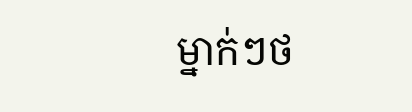ម្នាក់ៗថ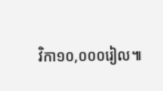វិកា១០,០០០រៀល៕